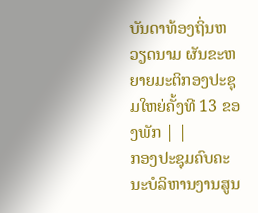ບັນດາທ້ອງຖິ່ນຫວຽດນາມ ຜັນຂະຫຍາຍມະຕິກອງປະຊຸມໃຫຍ່ຄັ້ງທີ 13 ຂອງພັກ | |
ກອງປະຊຸມຄົບຄະນະບໍລິຫານງານສູນ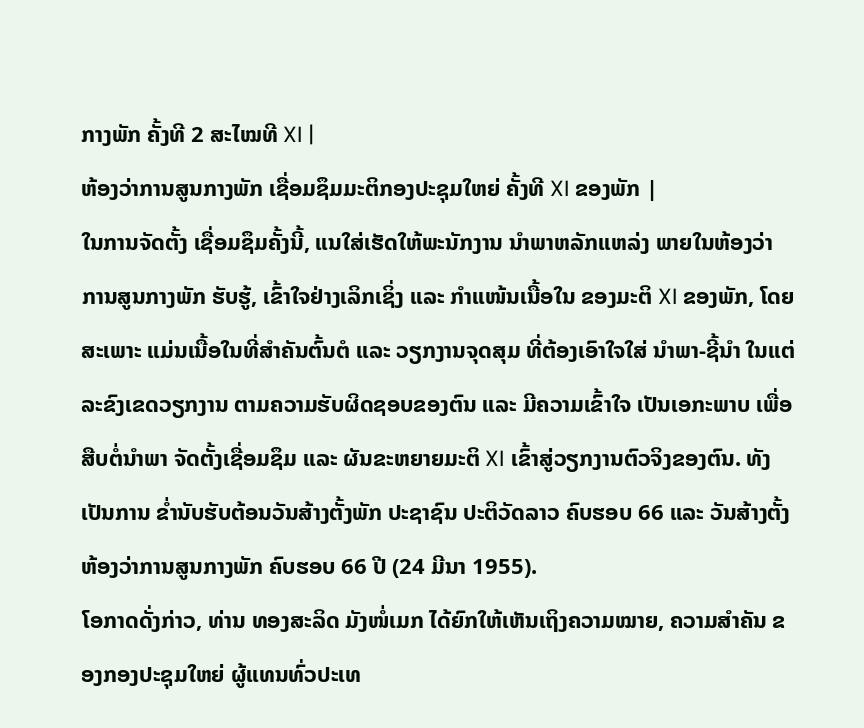ກາງພັກ ຄັ້ງທີ 2 ສະໄໝທີ XI |
ຫ້ອງວ່າການສູນກາງພັກ ເຊື່ອມຊຶມມະຕິກອງປະຊຸມໃຫຍ່ ຄັ້ງທີ XI ຂອງພັກ |
ໃນການຈັດຕັ້ງ ເຊື່ອມຊຶມຄັ້ງນີ້, ແນໃສ່ເຮັດໃຫ້ພະນັກງານ ນຳພາຫລັກແຫລ່ງ ພາຍໃນຫ້ອງວ່າ ການສູນກາງພັກ ຮັບຮູ້, ເຂົ້າໃຈຢ່າງເລິກເຊິ່ງ ແລະ ກຳແໜ້ນເນື້ອໃນ ຂອງມະຕິ XI ຂອງພັກ, ໂດຍສະເພາະ ແມ່ນເນື້ອໃນທີ່ສຳຄັນຕົ້ນຕໍ ແລະ ວຽກງານຈຸດສຸມ ທີ່ຕ້ອງເອົາໃຈໃສ່ ນຳພາ-ຊີ້ນຳ ໃນແຕ່ລະຂົງເຂດວຽກງານ ຕາມຄວາມຮັບຜິດຊອບຂອງຕົນ ແລະ ມີຄວາມເຂົ້າໃຈ ເປັນເອກະພາບ ເພື່ອສືບຕໍ່ນຳພາ ຈັດຕັ້ງເຊື່ອມຊຶມ ແລະ ຜັນຂະຫຍາຍມະຕິ XI ເຂົ້າສູ່ວຽກງານຕົວຈິງຂອງຕົນ. ທັງເປັນການ ຂ່ຳນັບຮັບຕ້ອນວັນສ້າງຕັ້ງພັກ ປະຊາຊົນ ປະຕິວັດລາວ ຄົບຮອບ 66 ແລະ ວັນສ້າງຕັ້ງຫ້ອງວ່າການສູນກາງພັກ ຄົບຮອບ 66 ປີ (24 ມີນາ 1955).
ໂອກາດດັ່ງກ່າວ, ທ່ານ ທອງສະລິດ ມັງໜໍ່ເມກ ໄດ້ຍົກໃຫ້ເຫັນເຖິງຄວາມໝາຍ, ຄວາມສຳຄັນ ຂອງກອງປະຊຸມໃຫຍ່ ຜູ້ແທນທົ່ວປະເທ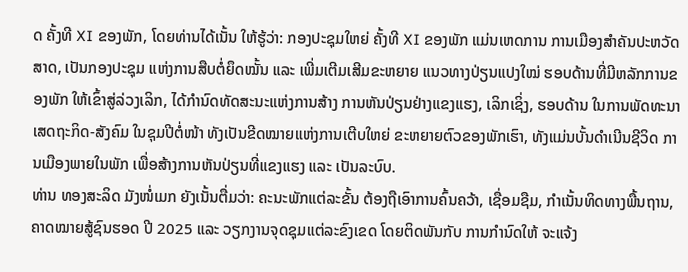ດ ຄັ້ງທີ XI ຂອງພັກ, ໂດຍທ່ານໄດ້ເນັ້ນ ໃຫ້ຮູ້ວ່າ: ກອງປະຊຸມໃຫຍ່ ຄັ້ງທີ XI ຂອງພັກ ແມ່ນເຫດການ ການເມືອງສຳຄັນປະຫວັດສາດ, ເປັນກອງປະຊຸມ ແຫ່ງການສືບຕໍ່ຍຶດໝັ້ນ ແລະ ເພີ່ມເຕີມເສີມຂະຫຍາຍ ແນວທາງປ່ຽນແປງໃໝ່ ຮອບດ້ານທີ່ມີຫລັກການຂອງພັກ ໃຫ້ເຂົ້າສູ່ລ່ວງເລິກ, ໄດ້ກຳນົດທັດສະນະແຫ່ງການສ້າງ ການຫັນປ່ຽນຢ່າງແຂງແຮງ, ເລິກເຊິ່ງ, ຮອບດ້ານ ໃນການພັດທະນາ ເສດຖະກິດ-ສັງຄົມ ໃນຊຸມປີຕໍ່ໜ້າ ທັງເປັນຂີດໝາຍແຫ່ງການເຕີບໃຫຍ່ ຂະຫຍາຍຕົວຂອງພັກເຮົາ, ທັງແມ່ນບັ້ນດຳເນີນຊີວິດ ການເມືອງພາຍໃນພັກ ເພື່ອສ້າງການຫັນປ່ຽນທີ່ແຂງແຮງ ແລະ ເປັນລະບົບ.
ທ່ານ ທອງສະລິດ ມັງໜໍ່ເມກ ຍັງເນັ້ນຕື່ມວ່າ: ຄະນະພັກແຕ່ລະຂັ້ນ ຕ້ອງຖືເອົາການຄົ້ນຄວ້າ, ເຊື່ອມຊືມ, ກຳເນັ້ນທິດທາງພື້ນຖານ, ຄາດໝາຍສູ້ຊົນຮອດ ປີ 2025 ແລະ ວຽກງານຈຸດຊຸມແຕ່ລະຂົງເຂດ ໂດຍຕິດພັນກັບ ການກຳນົດໃຫ້ ຈະແຈ້ງ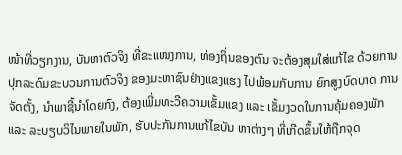ໜ້າທີ່ວຽກງານ, ບັນຫາຕົວຈິງ ທີ່ຂະແໜງການ, ທ່ອງຖິ່ນຂອງຕົນ ຈະຕ້ອງສຸມໃສ່ແກ້ໄຂ ດ້ວຍການປຸກລະດົມຂະບວນການຕົວຈິງ ຂອງມະຫາຊົນຢ່າງແຂງແຮງ ໄປພ້ອມກັບການ ຍົກສູງບົດບາດ ການຈັດຕັ້ງ, ນຳພາຊີ້ນຳໂດຍກົງ, ຕ້ອງເພີ່ມທະວີຄວາມເຂັ້ມແຂງ ແລະ ເຂັ້ມງວດໃນການຄຸ້ມຄອງພັກ ແລະ ລະບຽບວິໄນພາຍໃນພັກ, ຮັບປະກັນການແກ້ໄຂບັນ ຫາຕ່າງໆ ທີ່ເກີດຂຶ້ນໃຫ້ຖືກຈຸດ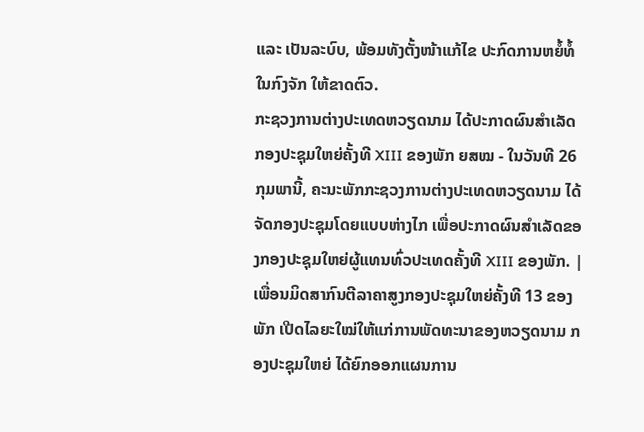ແລະ ເປັນລະບົບ, ພ້ອມທັງຕັ້ງໜ້າແກ້ໄຂ ປະກົດການຫຍໍ້ທໍ້ໃນກົງຈັກ ໃຫ້ຂາດຕົວ.
ກະຊວງການຕ່າງປະເທດຫວຽດນາມ ໄດ້ປະກາດຜົນສຳເລັດກອງປະຊຸມໃຫຍ່ຄັ້ງທີ XIII ຂອງພັກ ຍສໝ - ໃນວັນທີ 26 ກຸມພານີ້, ຄະນະພັກກະຊວງການຕ່າງປະເທດຫວຽດນາມ ໄດ້ຈັດກອງປະຊຸມໂດຍແບບຫ່າງໄກ ເພື່ອປະກາດຜົນສຳເລັດຂອງກອງປະຊຸມໃຫຍ່ຜູ້ແທນທົ່ວປະເທດຄັ້ງທີ XIII ຂອງພັກ. |
ເພື່ອນມິດສາກົນຕີລາຄາສູງກອງປະຊຸມໃຫຍ່ຄັ້ງທີ 13 ຂອງພັກ ເປີດໄລຍະໃໝ່ໃຫ້ແກ່ການພັດທະນາຂອງຫວຽດນາມ ກອງປະຊຸມໃຫຍ່ ໄດ້ຍົກອອກແຜນການ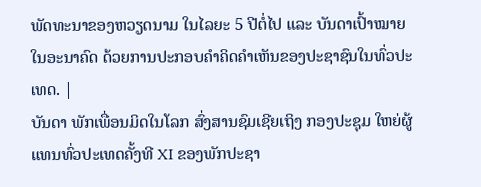ພັດທະນາຂອງຫວຽດນາມ ໃນໄລຍະ 5 ປີຕໍ່ໄປ ແລະ ບັນດາເປົ້າໝາຍໃນອະນາຄົດ ດ້ວຍການປະກອບຄຳຄິດຄຳເຫັນຂອງປະຊາຊົນໃນທົ່ວປະເທດ. |
ບັນດາ ພັກເພື່ອນມິດໃນໂລກ ສົ່ງສານຊົມເຊີຍເຖິງ ກອງປະຊຸມ ໃຫຍ່ຜູ້ແທນທົ່ວປະເທດຄັ້ງທີ XI ຂອງພັກປະຊາ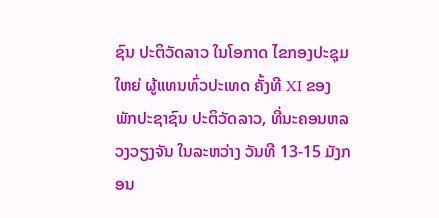ຊົນ ປະຕິວັດລາວ ໃນໂອກາດ ໄຂກອງປະຊຸມໃຫຍ່ ຜູ້ແທນທົ່ວປະເທດ ຄັ້ງທີ XI ຂອງພັກປະຊາຊົນ ປະຕິວັດລາວ, ທີ່ນະຄອນຫລວງວຽງຈັນ ໃນລະຫວ່າງ ວັນທີ 13-15 ມັງກອນ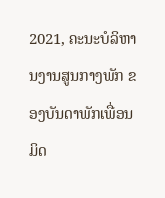2021, ຄະນະບໍລິຫານງານສູນກາງພັກ ຂອງບັນດາພັກເພື່ອນມິດ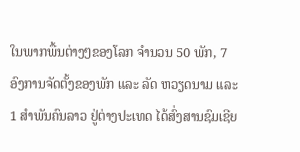ໃນພາກພື້ນຕ່າງໆຂອງໂລກ ຈຳນວນ 50 ພັກ, 7 ອົງການຈັດຕັ້ງຂອງພັກ ແລະ ລັດ ຫວຽດນາມ ແລະ 1 ສຳພັນຄົນລາວ ຢູ່ຕ່າງປະເທດ ໄດ້ສົ່ງສານຊົມເຊີຍ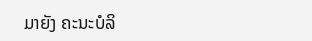ມາຍັງ ຄະນະບໍລິ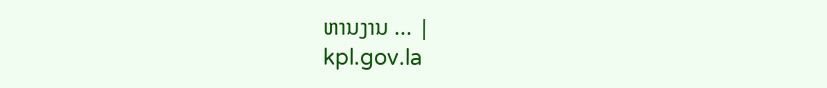ຫານງານ ... |
kpl.gov.la